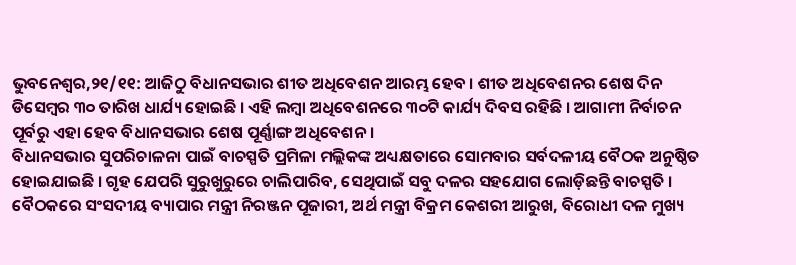ଭୁବନେଶ୍ୱର,୨୧/୧୧: ଆଜିଠୁ ବିଧାନସଭାର ଶୀତ ଅଧିବେଶନ ଆରମ୍ଭ ହେବ । ଶୀତ ଅଧିବେଶନର ଶେଷ ଦିନ ଡିସେମ୍ବର ୩୦ ତାରିଖ ଧାର୍ଯ୍ୟ ହୋଇଛି । ଏହି ଲମ୍ବା ଅଧିବେଶନରେ ୩୦ଟି କାର୍ଯ୍ୟ ଦିବସ ରହିଛି । ଆଗାମୀ ନିର୍ବାଚନ ପୂର୍ବରୁ ଏହା ହେବ ବିଧାନସଭାର ଶେଷ ପୂର୍ଣ୍ଣାଙ୍ଗ ଅଧିବେଶନ ।
ବିଧାନସଭାର ସୁପରିଚାଳନା ପାଇଁ ବାଚସ୍ପତି ପ୍ରମିଳା ମଲ୍ଲିକଙ୍କ ଅଧ୍ୟକ୍ଷତାରେ ସୋମବାର ସର୍ବଦଳୀୟ ବୈଠକ ଅନୁଷ୍ଠିତ ହୋଇଯାଇଛି । ଗୃହ ଯେପରି ସୁରୁଖୁରୁରେ ଚାଲିପାରିବ, ସେଥିପାଇଁ ସବୁ ଦଳର ସହଯୋଗ ଲୋଡ଼ିଛନ୍ତି ବାଚସ୍ପତି । ବୈଠକରେ ସଂସଦୀୟ ବ୍ୟାପାର ମନ୍ତ୍ରୀ ନିରଞ୍ଜନ ପୂଜାରୀ, ଅର୍ଥ ମନ୍ତ୍ରୀ ବିକ୍ରମ କେଶରୀ ଆରୁଖ, ବିରୋଧୀ ଦଳ ମୁଖ୍ୟ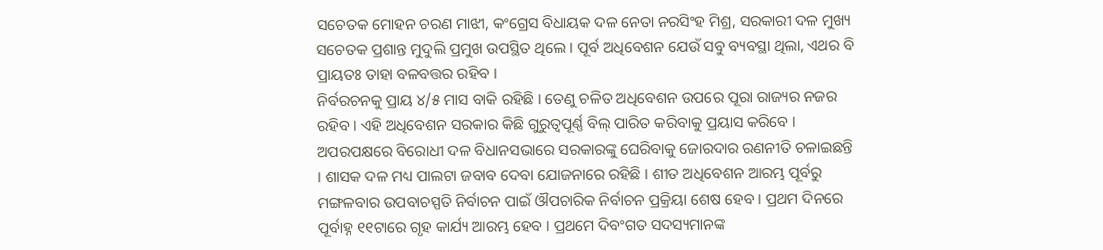ସଚେତକ ମୋହନ ଚରଣ ମାଝୀ, କଂଗ୍ରେସ ବିଧାୟକ ଦଳ ନେତା ନରସିଂହ ମିଶ୍ର, ସରକାରୀ ଦଳ ମୁଖ୍ୟ ସଚେତକ ପ୍ରଶାନ୍ତ ମୁଦୁଲି ପ୍ରମୁଖ ଉପସ୍ଥିତ ଥିଲେ । ପୂର୍ବ ଅଧିବେଶନ ଯେଉଁ ସବୁ ବ୍ୟବସ୍ଥା ଥିଲା, ଏଥର ବି ପ୍ରାୟତଃ ତାହା ବଳବତ୍ତର ରହିବ ।
ନିର୍ବରଚନକୁ ପ୍ରାୟ ୪/୫ ମାସ ବାକି ରହିଛି । ତେଣୁ ଚଳିତ ଅଧିବେଶନ ଉପରେ ପୂରା ରାଜ୍ୟର ନଜର ରହିବ । ଏହି ଅଧିବେଶନ ସରକାର କିଛି ଗୁରୁତ୍ୱପୂର୍ଣ୍ଣ ବିଲ୍ ପାରିତ କରିବାକୁ ପ୍ରୟାସ କରିବେ । ଅପରପକ୍ଷରେ ବିରୋଧୀ ଦଳ ବିଧାନସଭାରେ ସରକାରଙ୍କୁ ଘେରିବାକୁ ଜୋରଦାର ରଣନୀତି ଚଳାଇଛନ୍ତି । ଶାସକ ଦଳ ମଧ୍ୟ ପାଲଟା ଜବାବ ଦେବା ଯୋଜନାରେ ରହିଛି । ଶୀତ ଅଧିବେଶନ ଆରମ୍ଭ ପୂର୍ବରୁ ମଙ୍ଗଳବାର ଉପବାଚସ୍ପତି ନିର୍ବାଚନ ପାଇଁ ଔପଚାରିକ ନିର୍ବାଚନ ପ୍ରକ୍ରିୟା ଶେଷ ହେବ । ପ୍ରଥମ ଦିନରେ ପୂର୍ବାହ୍ନ ୧୧ଟାରେ ଗୃହ କାର୍ଯ୍ୟ ଆରମ୍ଭ ହେବ । ପ୍ରଥମେ ଦିବଂଗତ ସଦସ୍ୟମାନଙ୍କ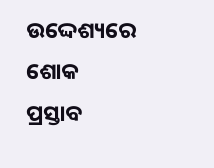ଉଦ୍ଦେଶ୍ୟରେ ଶୋକ ପ୍ରସ୍ତାବ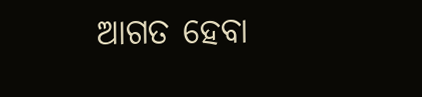ଆଗତ ହେବା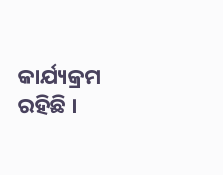କାର୍ଯ୍ୟକ୍ରମ ରହିଛି ।